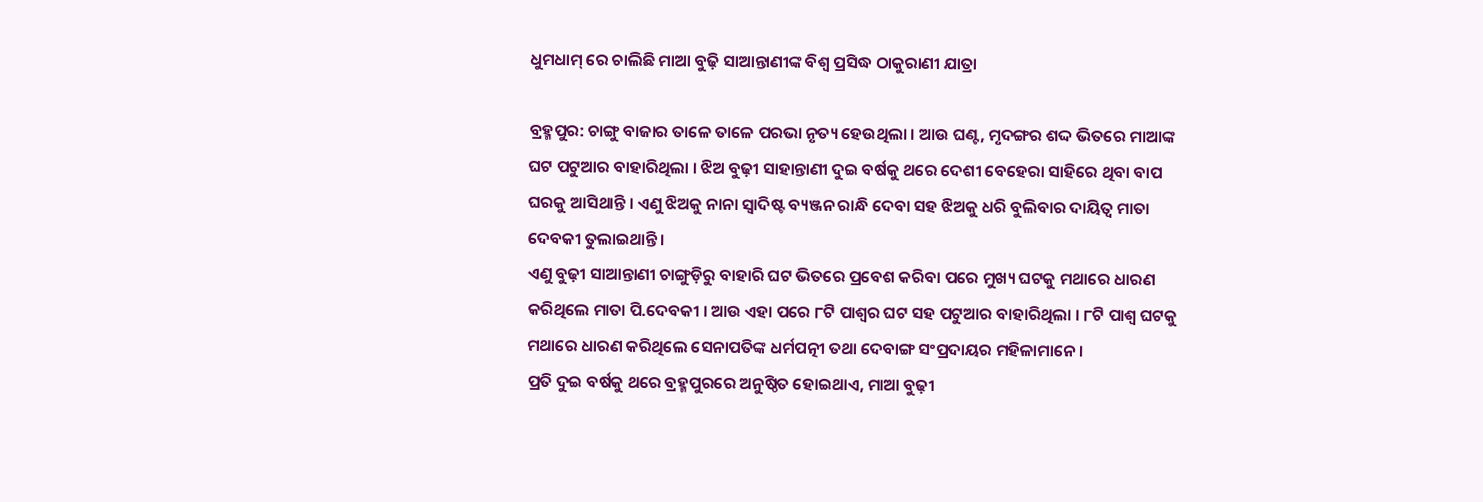ଧୁମଧାମ୍ ରେ ଚାଲିଛି ମାଆ ବୁଢ଼ି ସାଆନ୍ତାଣୀଙ୍କ ବିଶ୍ୱ ପ୍ରସିଦ୍ଧ ଠାକୁରାଣୀ ଯାତ୍ରା

ବ୍ରହ୍ମପୁର: ଚାଙ୍ଗୁ ବାଜାର ତାଳେ ତାଳେ ପରଭା ନୃତ୍ୟ ହେଉଥିଲା । ଆଉ ଘଣ୍ଟ, ମୃଦଙ୍ଗର ଶଦ୍ଦ ଭିତରେ ମାଆଙ୍କ ଘଟ ପଟୁଆର ବାହାରିଥିଲା । ଝିଅ ବୁଢ଼ୀ ସାହାନ୍ତାଣୀ ଦୁଇ ବର୍ଷକୁ ଥରେ ଦେଶୀ ବେହେରା ସାହିରେ ଥିବା ବାପ ଘରକୁ ଆସିଥାନ୍ତି । ଏଣୁ ଝିଅକୁ ନାନା ସ୍ୱାଦିଷ୍ଟ ବ୍ୟଞ୍ଜନ ରାନ୍ଧି ଦେବା ସହ ଝିଅକୁ ଧରି ବୁଲିବାର ଦାୟିତ୍ୱ ମାତା ଦେବକୀ ତୁଲାଇଥାନ୍ତି ।
ଏଣୁ ବୁଢ଼ୀ ସାଆନ୍ତାଣୀ ଚାଙ୍ଗୁଡ଼ିରୁ ବାହାରି ଘଟ ଭିତରେ ପ୍ରବେଶ କରିବା ପରେ ମୁଖ୍ୟ ଘଟକୁ ମଥାରେ ଧାରଣ କରିଥିଲେ ମାତା ପି.ଦେବକୀ । ଆଉ ଏହା ପରେ ୮ଟି ପାଶ୍ୱର ଘଟ ସହ ପଟୁଆର ବାହାରିଥିଲା । ୮ଟି ପାଶ୍ୱ ଘଟକୁ ମଥାରେ ଧାରଣ କରିଥିଲେ ସେନାପତିଙ୍କ ଧର୍ମପତ୍ନୀ ତଥା ଦେବାଙ୍ଗ ସଂପ୍ରଦାୟର ମହିଳାମାନେ ।
ପ୍ରତି ଦୁଇ ବର୍ଷକୁ ଥରେ ବ୍ରହ୍ମପୁରରେ ଅନୁଷ୍ଠିତ ହୋଇଥାଏ, ମାଆ ବୁଢ଼ୀ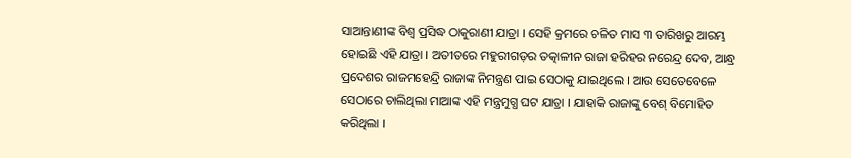ସାଆନ୍ତାଣୀଙ୍କ ବିଶ୍ୱ ପ୍ରସିଦ୍ଧ ଠାକୁରାଣୀ ଯାତ୍ରା । ସେହି କ୍ରମରେ ଚଳିତ ମାସ ୩ ତାରିଖରୁ ଆରମ୍ଭ ହୋଇଛି ଏହି ଯାତ୍ରା । ଅତୀତରେ ମହୁରୀଗଡ଼ର ତତ୍କାଳୀନ ରାଜା ହରିହର ନରେନ୍ଦ୍ର ଦେବ, ଆନ୍ଧ୍ର ପ୍ରଦେଶର ରାଜମହେନ୍ଦ୍ରି ରାଜାଙ୍କ ନିମନ୍ତ୍ରଣ ପାଇ ସେଠାକୁ ଯାଇଥିଲେ । ଆଉ ସେତେବେଳେ ସେଠାରେ ଚାଲିଥିଲା ମାଆଙ୍କ ଏହି ମନ୍ତ୍ରମୁଗ୍ଧ ଘଟ ଯାତ୍ରା । ଯାହାକି ରାଜାଙ୍କୁ ବେଶ୍ ବିମୋହିତ କରିଥିଲା ।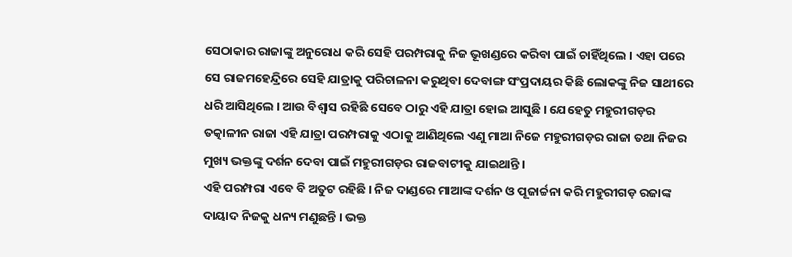ସେଠାକାର ରାଜାଙ୍କୁ ଅନୁରୋଧ କରି ସେହି ପରମ୍ପରାକୁ ନିଜ ଭୂଖଣ୍ଡରେ କରିବା ପାଇଁ ଚାହିଁଥିଲେ । ଏହା ପରେ ସେ ରାଜମହେନ୍ଦ୍ରିରେ ସେହି ଯାତ୍ରାକୁ ପରିଚାଳନା କରୁଥିବା ଦେବାଙ୍ଗ ସଂପ୍ରଦାୟର କିଛି ଲୋକଙ୍କୁ ନିଜ ସାଥୀରେ ଧରି ଆସିଥିଲେ । ଆଉ ବିଶ୍ୱାସ ରହିଛି ସେବେ ଠାରୁ ଏହି ଯାତ୍ରା ହୋଇ ଆସୁଛି । ଯେହେତୁ ମହୁରୀଗଡ଼ର ତତ୍କାଳୀନ ରାଜା ଏହି ଯାତ୍ରା ପରମ୍ପରାକୁ ଏଠାକୁ ଆଣିଥିଲେ ଏଣୁ ମାଆ ନିଜେ ମହୁରୀଗଡ଼ର ରାଜା ତଥା ନିଜର ମୁଖ୍ୟ ଭକ୍ତଙ୍କୁ ଦର୍ଶନ ଦେବା ପାଇଁ ମହୁରୀଗଡ଼ର ରାଜବାଟୀକୁ ଯାଇଥାନ୍ତି ।
ଏହି ପରମ୍ପରା ଏବେ ବି ଅତୁଟ ରହିଛି । ନିଜ ଦାଣ୍ଡରେ ମାଆଙ୍କ ଦର୍ଶନ ଓ ପୂଜାର୍ଚ୍ଚନା କରି ମହୁରୀଗଡ଼ ରଜାଙ୍କ ଦାୟାଦ ନିଜକୁ ଧନ୍ୟ ମଣୁଛନ୍ତି । ଭକ୍ତ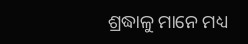ଶ୍ରଦ୍ଧାଳୁ ମାନେ ମଧ୍ୟ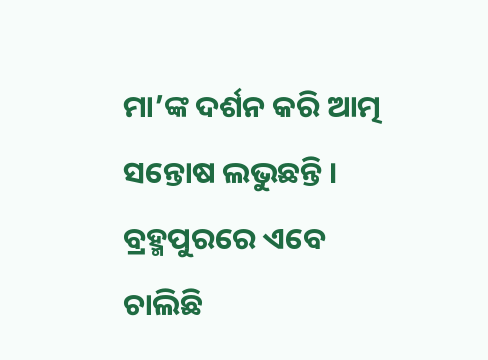ମା’ଙ୍କ ଦର୍ଶନ କରି ଆତ୍ମ ସନ୍ତୋଷ ଲଭୁଛନ୍ତି ।
ବ୍ରହ୍ମପୁରରେ ଏବେ ଚାଲିଛି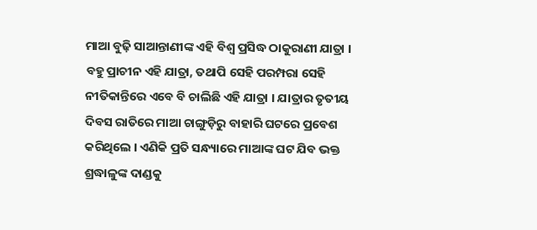ମାଆ ବୁଢ଼ି ସାଆନ୍ତାଣୀଙ୍କ ଏହି ବିଶ୍ୱ ପ୍ରସିଦ୍ଧ ଠାକୁରାଣୀ ଯାତ୍ରା । ବହୁ ପ୍ରାଚୀନ ଏହି ଯାତ୍ରା, ତଥାପି ସେହି ପରମ୍ପରା ସେହି ନୀତିକାନ୍ତିରେ ଏବେ ବି ଚାଲିଛି ଏହି ଯାତ୍ରା । ଯାତ୍ରାର ତୃତୀୟ ଦିବସ ରାତିରେ ମାଆ ଚାଙ୍ଗୁଡ଼ିରୁ ବାହାରି ଘଟରେ ପ୍ରବେଶ କରିଥିଲେ । ଏଣିକି ପ୍ରତି ସନ୍ଧ୍ୟାରେ ମାଆଙ୍କ ଘଟ ଯିବ ଭକ୍ତ ଶ୍ରଦ୍ଧାଳୁଙ୍କ ଦାଣ୍ଡକୁ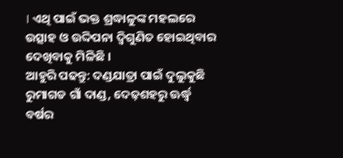। ଏଥି ପାଇଁ ଭକ୍ତ ଶ୍ରଦ୍ଧାଳୁଙ୍କ ମହଲରେ ଉତ୍ସାହ ଓ ଉଦ୍ଦିପନା ଦ୍ୱିଗୁଣିତ ହୋଇଥିବାର ଦେଖିବାକୁ ମିଳିଛି ।
ଆହୁରି ପଢନ୍ତୁ: ଦଣ୍ଡଯାତ୍ରା ପାଇଁ ଦୁଲୁକୁଛି ରୁମାଗଡ ଗାଁ ଦାଣ୍ଡ, ଦେଢ଼ଶହରୁ ଊର୍ଦ୍ଧ୍ଵ ବର୍ଷର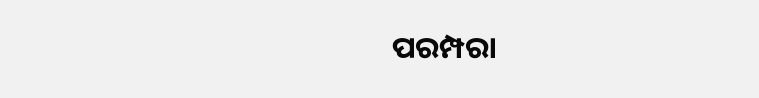ପରମ୍ପରା